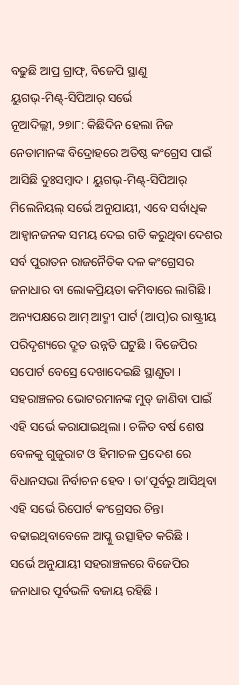ବଢୁଛି ଆପ୍ର ଗ୍ରାଫ୍, ବିଜେପି ସ୍ଥାଣୁ
ୟୁଗଭ୍-ମିଣ୍ଟ୍-ସିପିଆର୍ ସର୍ଭେ
ନୂଆଦିଲ୍ଲୀ, ୨୭ା୮: କିଛିଦିନ ହେଲା ନିଜ ନେତାମାନଙ୍କ ବିଦ୍ରୋହରେ ଅତିଷ୍ଠ କଂଗ୍ରେସ ପାଇଁ ଆସିଛି ଦୁଃସମ୍ବାଦ । ୟୁଗଭ୍-ମିଣ୍ଟ୍-ସିପିଆର୍ ମିଲେନିୟଲ୍ ସର୍ଭେ ଅନୁଯାୟୀ, ଏବେ ସର୍ବାଧିକ ଆହ୍ୱାନଜନକ ସମୟ ଦେଇ ଗତି କରୁଥିବା ଦେଶର ସର୍ବ ପୁରାତନ ରାଜନୈତିକ ଦଳ କଂଗ୍ରେସର ଜନାଧାର ବା ଲୋକପ୍ରିୟତା କମିବାରେ ଲାଗିଛି । ଅନ୍ୟପକ୍ଷରେ ଆମ୍ ଆଦ୍ମୀ ପାର୍ଟ (ଆପ୍)ର ରାଷ୍ଟ୍ରୀୟ ପରିଦୃଶ୍ୟରେ ଦ୍ରୂତ ଉନ୍ନତି ଘଟୁଛି । ବିଜେପିର ସପୋର୍ଟ ବେସ୍ରେ ଦେଖାଦେଇଛି ସ୍ଥାଣୁତା । ସହରାଞ୍ଚଳର ଭୋଟରମାନଙ୍କ ମୁଡ୍ ଜାଣିବା ପାଇଁ ଏହି ସର୍ଭେ କରାଯାଇଥିଲା । ଚଳିତ ବର୍ଷ ଶେଷ ବେଳକୁ ଗୁଜୁରାଟ ଓ ହିମାଚଳ ପ୍ରଦେଶ ରେ ବିଧାନସଭା ନିର୍ବାଚନ ହେବ । ତା’ପୂର୍ବରୁ ଆସିଥିବା ଏହି ସର୍ଭେ ରିପୋର୍ଟ କଂଗ୍ରେସର ଚିନ୍ତା ବଢାଇଥିବାବେଳେ ଆପ୍କୁ ଉତ୍ସାହିତ କରିଛି ।
ସର୍ଭେ ଅନୁଯାୟୀ ସହରାଞ୍ଚଳରେ ବିଜେପିର ଜନାଧାର ପୂର୍ବଭଳି ବଜାୟ ରହିଛି ।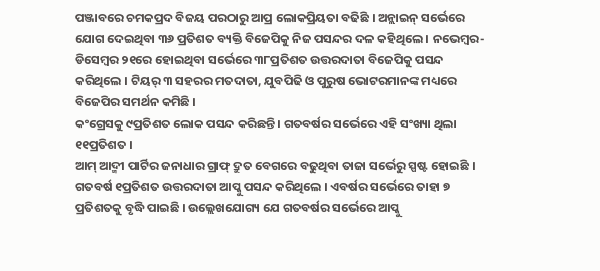ପଞ୍ଜାବରେ ଚମକପ୍ରଦ ବିଜୟ ପରଠାରୁ ଆପ୍ର ଲୋକପ୍ରିୟତା ବଢିଛି । ଅନ୍ଲାଇନ୍ ସର୍ଭେରେ ଯୋଗ ଦେଇଥିବା ୩୬ ପ୍ରତିଶତ ବ୍ୟକ୍ତି ବିଜେପିକୁ ନିଜ ପସନ୍ଦର ଦଳ କହିଥିଲେ । ନଭେମ୍ବର-ଡିସେମ୍ବର ୨୧ରେ ହୋଇଥିବା ସର୍ଭେରେ ୩୮ପ୍ରତିଶତ ଉତ୍ତରଦାତା ବିଜେପିକୁ ପସନ୍ଦ କରିଥିଲେ । ଟିୟର୍ ୩ ସହରର ମତଦାତା, ଯୁବପିଢି ଓ ପୁରୁଷ ଭୋଟରମାନଙ୍କ ମଧ୍ୟରେ ବିଜେପିର ସମର୍ଥନ କମିଛି ।
କଂଗ୍ରେସକୁ ୯ପ୍ରତିଶତ ଲୋକ ପସନ୍ଦ କରିଛନ୍ତି । ଗତବର୍ଷର ସର୍ଭେରେ ଏହି ସଂଖ୍ୟା ଥିଲା ୧୧ପ୍ରତିଶତ ।
ଆମ୍ ଆଦ୍ମୀ ପାର୍ଟିର ଜନାଧାର ଗ୍ରାଫ୍ ଦ୍ରୁତ ବେଗରେ ବଢୁଥିବା ତାଜା ସର୍ଭେରୁ ସ୍ପଷ୍ଟ ହୋଇଛି ।
ଗତବର୍ଷ ୧ପ୍ରତିଶତ ଉତ୍ତରଦାତା ଆପ୍କୁ ପସନ୍ଦ କରିଥିଲେ । ଏବର୍ଷର ସର୍ଭେରେ ତାହା ୭ ପ୍ରତିଶତକୁ ବୃଦ୍ଧି ପାଇଛି । ଉଲ୍ଲେଖଯୋଗ୍ୟ ଯେ ଗତବର୍ଷର ସର୍ଭେରେ ଆପ୍କୁ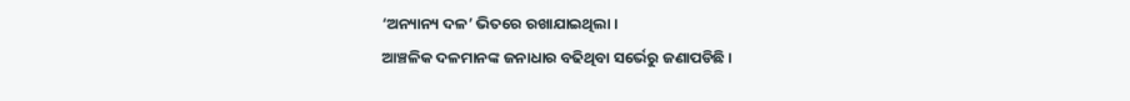‘ଅନ୍ୟାନ୍ୟ ଦଳ’ ଭିତରେ ରଖାଯାଇଥିଲା ।
ଆଞ୍ଚଳିକ ଦଳମାନଙ୍କ ଜନାଧାର ବଢିଥିବା ସର୍ଭେରୁ ଜଣାପଡିଛି ।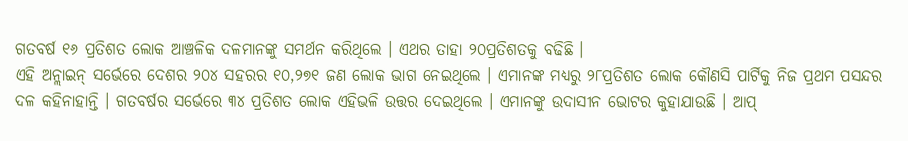ଗତବର୍ଷ ୧୬ ପ୍ରତିଶତ ଲୋକ ଆଞ୍ଚଳିକ ଦଳମାନଙ୍କୁ ସମର୍ଥନ କରିଥିଲେ । ଏଥର ତାହା ୨୦ପ୍ରତିଶତକୁ ବଢିଛି ।
ଏହି ଅନ୍ଲାଇନ୍ ସର୍ଭେରେ ଦେଶର ୨୦୪ ସହରର ୧୦,୨୭୧ ଜଣ ଲୋକ ଭାଗ ନେଇଥିଲେ । ଏମାନଙ୍କ ମଧ୍ୟରୁ ୨୮ପ୍ରତିଶତ ଲୋକ କୌଣସି ପାର୍ଟିକୁ ନିଜ ପ୍ରଥମ ପସନ୍ଦର ଦଳ କହିନାହାନ୍ତି । ଗତବର୍ଷର ସର୍ଭେରେ ୩୪ ପ୍ରତିଶତ ଲୋକ ଏହିଭଳି ଉତ୍ତର ଦେଇଥିଲେ । ଏମାନଙ୍କୁ ଉଦାସୀନ ଭୋଟର କୁହାଯାଉଛି । ଆପ୍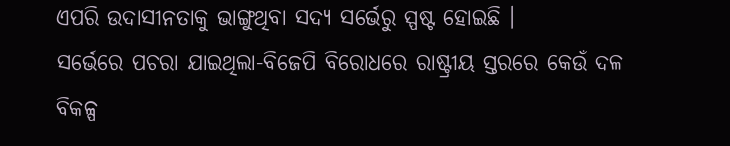ଏପରି ଉଦାସୀନତାକୁ ଭାଙ୍ଗୁଥିବା ସଦ୍ୟ ସର୍ଭେରୁ ସ୍ପଷ୍ଟ ହୋଇଛି ।
ସର୍ଭେରେ ପଚରା ଯାଇଥିଲା-ବିଜେପି ବିରୋଧରେ ରାଷ୍ଟ୍ରୀୟ ସ୍ତରରେ କେଉଁ ଦଳ ବିକଳ୍ପ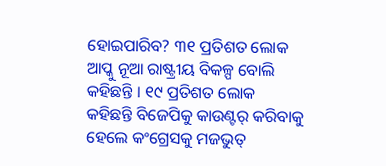ହୋଇପାରିବ? ୩୧ ପ୍ରତିଶତ ଲୋକ ଆପ୍କୁ ନୂଆ ରାଷ୍ଟ୍ରୀୟ ବିକଳ୍ପ ବୋଲି କହିଛନ୍ତି । ୧୯ ପ୍ରତିଶତ ଲୋକ କହିଛନ୍ତି ବିଜେପିକୁ କାଉଣ୍ଟର୍ କରିବାକୁ ହେଲେ କଂଗ୍ରେସକୁ ମଜଭୁତ୍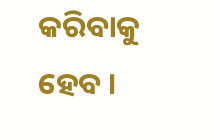କରିବାକୁ ହେବ ।